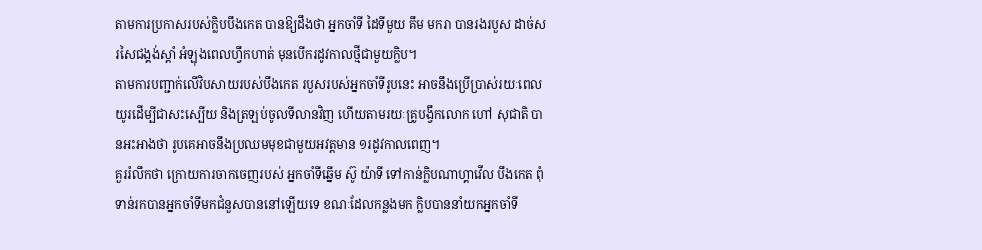តាមការប្រកាសរបស់ក្លិបបឹងកេត បានឱ្យដឹងថា អ្នកចាំទី ដៃទីមួយ គឹម មករា បានរងរបួស ដាច់សរសៃជង្គង់ស្តាំ អំឡុងពេលហ្វឹកហាត់ មុនបើករដូវកាលថ្មីជាមួយក្លិប។
តាមការបញ្ជាក់លើវិបសាយរបស់បឹងកេត របួសរបស់អ្នកចាំទីរូបនេះ អាចនឹងប្រើប្រាស់រយៈពេលយូរដើម្បីជាសះស្បើយ និងត្រឡប់ចូលទីលានវិញ ហើយតាមរយៈគ្រូបង្វឹកលោក ហៅ សុជាតិ បានអះអាងថា រូបគេអាចនឹងប្រឈមមុខជាមួយអវត្តមាន ១រដូវកាលពេញ។
គួររំលឹកថា ក្រោយការចាកចេញរបស់ អ្នកចាំទីឆ្នើម ស៊ូ យ៉ាទី ទៅកាន់ក្លិបណាហ្គាវើល បឹងកេត ពុំទាន់រកបានអ្នកចាំទីមកជំនួសបាននៅឡើយទេ ខណៈដែលកន្លងមក ក្លិបបាននាំយកអ្នកចាំទី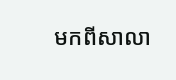មកពីសាលា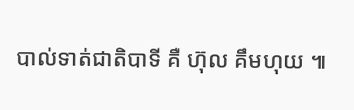បាល់ទាត់ជាតិបាទី គឺ ហ៊ុល គឹមហុយ ៕